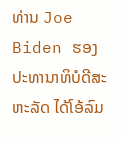ທ່ານ Joe Biden ຮອງປະທານາທິບໍດີສະຫະລັດ ໄດ້ໂອ້ລົມ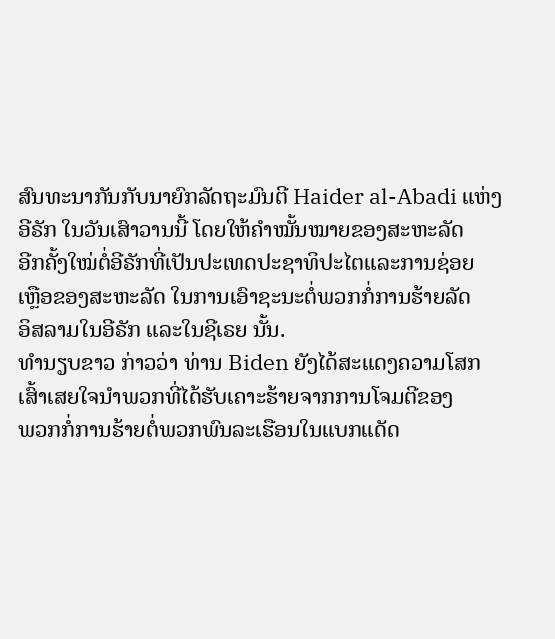ສົນທະນາກັນກັບນາຍົກລັດຖະມົນຕີ Haider al-Abadi ແຫ່ງ
ອີຣັກ ໃນວັນເສົາວານນີ້ ໂດຍໃຫ້ຄຳໝັ້ນໝາຍຂອງສະຫະລັດ
ອີກຄັ້ງໃໝ່ຕໍ່ອີຣັກທີ່ເປັນປະເທດປະຊາທິປະໄຕແລະການຊ່ອຍ
ເຫຼືອຂອງສະຫະລັດ ໃນການເອົາຊະນະຕໍ່ພວກກໍ່ການຮ້າຍລັດ
ອິສລາມໃນອີຣັກ ແລະໃນຊີເຣຍ ນັ້ນ.
ທຳນຽບຂາວ ກ່າວວ່າ ທ່ານ Biden ຍັງໄດ້ສະແດງຄວາມໂສກ
ເສົ້າເສຍໃຈນຳພວກທີ່ໄດ້ຮັບເຄາະຮ້າຍຈາກການໂຈມຕີຂອງ
ພວກກໍ່ການຮ້າຍຕໍ່ພວກພົນລະເຮືອນໃນແບກແດັດ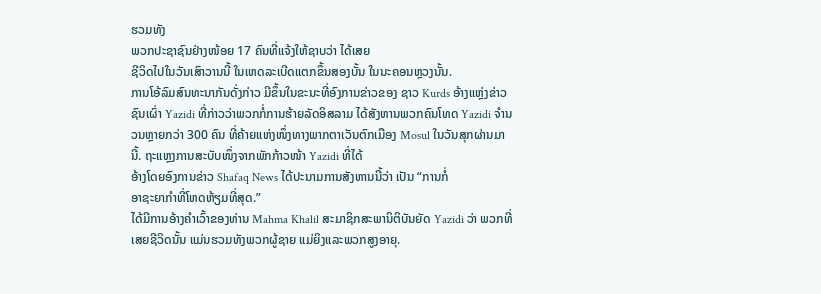ຮວມທັງ
ພວກປະຊາຊົນຢ່າງໜ້ອຍ 17 ຄົນທີ່ແຈ້ງໃຫ້ຊາບວ່າ ໄດ້ເສຍ
ຊີວິດໄປໃນວັນເສົາວານນີ້ ໃນເຫດລະເບີດແຕກຂຶ້ນສອງບັ້ນ ໃນນະຄອນຫຼວງນັ້ນ.
ການໂອ້ລົມສົນທະນາກັນດັ່ງກ່າວ ມີຂຶ້ນໃນຂະນະທີ່ອົງການຂ່າວຂອງ ຊາວ Kurds ອ້າງແຫຼ່ງຂ່າວຊົນເຜົ່າ Yazidi ທີ່ກ່າວວ່າພວກກໍ່ການຮ້າຍລັດອິສລາມ ໄດ້ສັງຫານພວກຄົນໂທດ Yazidi ຈຳນວນຫຼາຍກວ່າ 300 ຄົນ ທີ່ຄ້າຍແຫ່ງໜຶ່ງທາງພາກຕາເວັນຕົກເມືອງ Mosul ໃນວັນສຸກຜ່ານມານີ້. ຖະແຫຼງການສະບັບໜຶ່ງຈາກພັກກ້າວໜ້າ Yazidi ທີ່ໄດ້
ອ້າງໂດຍອົງການຂ່າວ Shafaq News ໄດ້ປະນາມການສັງຫານນີ້ວ່າ ເປັນ “ການກໍ່
ອາຊະຍາກຳທີ່ໂຫດຫ້ຽມທີ່ສຸດ.”
ໄດ້ມີການອ້າງຄຳເວົ້າຂອງທ່ານ Mahma Khalil ສະມາຊິກສະພານິຕິບັນຍັດ Yazidi ວ່າ ພວກທີ່ເສຍຊີວິດນັ້ນ ແມ່ນຮວມທັງພວກຜູ້ຊາຍ ແມ່ຍິງແລະພວກສູງອາຍຸ.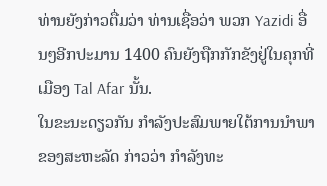ທ່ານຍັງກ່າວຕື່ມວ່າ ທ່ານເຊື່ອວ່າ ພວກ Yazidi ອື່ນໆອີກປະມານ 1400 ຄົນຍັງຖືກກັກຂັງຢູ່ໃນຄຸກທີ່ເມືອງ Tal Afar ນັ້ນ.
ໃນຂະນະດຽວກັນ ກຳລັງປະສົມພາຍໃຕ້ການນຳພາຂອງສະຫະລັດ ກ່າວວ່າ ກຳລັງທະ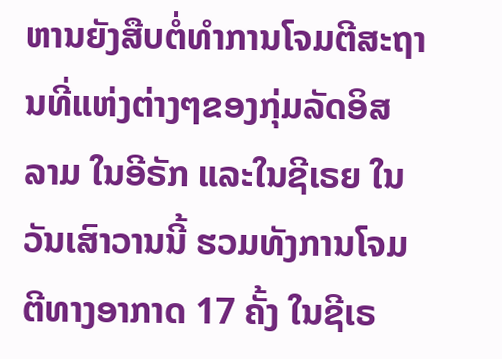ຫານຍັງສືບຕໍ່ທຳການໂຈມຕີສະຖານທີ່ແຫ່ງຕ່າງໆຂອງກຸ່ມລັດອິສລາມ ໃນອີຣັກ ແລະໃນຊີເຣຍ ໃນວັນເສົາວານນີ້ ຮວມທັງການໂຈມຕີທາງອາກາດ 17 ຄັ້ງ ໃນຊີເຣ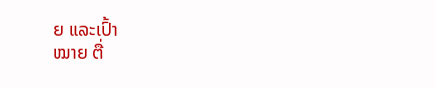ຍ ແລະເປົ້າ
ໝາຍ ຕື່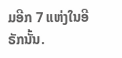ມອີກ 7 ແຫ່ງໃນອີຣັກນັ້ນ.